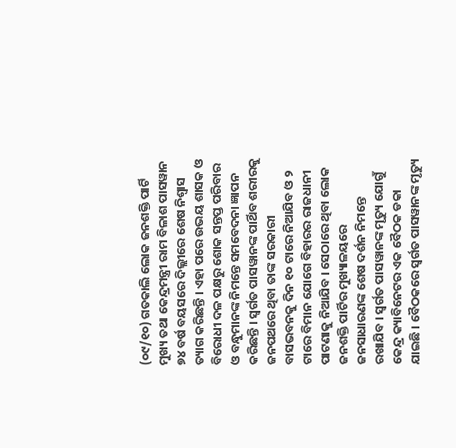(୦୯/୧୦) ଗତକାଲି ଲୋକ ଜନଶକ୍ତି ପାର୍ଟି ମୁଖ୍ୟ ତଥା କେନ୍ଦ୍ରମନ୍ତ୍ରୀ ରାମ ବିଳାଶ ପାସୱାନ ୭୪ ବର୍ଷ ବୟସରେ ଦିଲ୍ଲୀରେ ଶେଷ ନିଶ୍ୱାସ ତ୍ୟାଗ କରିଛନ୍ତି । ଏହା ପରେ ଉଭୟ ଶାସକ ଓ ବିରୋଧୀ ଦଳ ପକ୍ଷରୁ ଶୋକ ସନ୍ତପ୍ତ ପରିବାର ଓ ବନ୍ଧୁମାନଙ୍କ ନିମନ୍ତେ ସମବେଦନା ଜ୍ଞାପନ କରିଛନ୍ତି । ସ୍ୱର୍ଗତ ପାସୱାନଙ୍କ ପାର୍ଥିବ ଶରୀରକୁ ଜନପଥରେ ଥିବା ତାଙ୍କ ସରକାରୀ ବାସଭବନକୁ ଦିନ ୧୦ ଟାରେ ନିଆଯିବ ଓ ୨ ଟାରେ ବିମାନ ଯୋଗେ ବିହାରର ରାଜଧାନୀ ପାଟଣାକୁ ନିଆଯିବ । ସେଠାରେ ଥିବା ଲୋକ ଜନଶକ୍ତି ପାର୍ଟିର ମୁଖ୍ୟାଳୟରେ ଜନସାଧାରଣଙ୍କ ଶେଷ ଦର୍ଶନ ନିମନ୍ତେ ରଖାଯିବ । ସ୍ୱର୍ଗତ ପାସୱାନଙ୍କ ମୃତ୍ୟୁ ଯୋଗୁଁ କେନ୍ଦ୍ର କ୍ୟାବିନେଟର ଏକ ବୈଠକ ଡକା ଯାଇଛି । ବୈଠକରେ ସ୍ୱର୍ଗତ ପାସୱାନଙ୍କ ମୃତ୍ୟୁ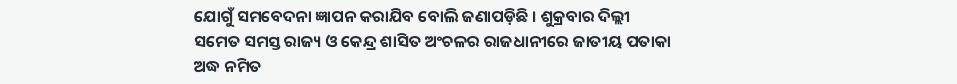ଯୋଗୁଁ ସମବେଦନା ଜ୍ଞାପନ କରାଯିବ ବୋଲି ଜଣାପଡ଼ିଛି । ଶୁକ୍ରବାର ଦିଲ୍ଲୀ ସମେତ ସମସ୍ତ ରାଜ୍ୟ ଓ କେନ୍ଦ୍ର ଶାସିତ ଅଂଚଳର ରାଜଧାନୀରେ ଜାତୀୟ ପତାକା ଅଦ୍ଧ ନମିତ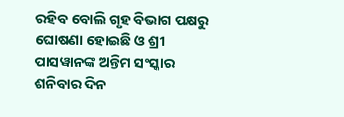ରହିବ ବୋଲି ଗୃହ ବିଭାଗ ପକ୍ଷରୁ ଘୋଷଣା ହୋଇଛି ଓ ଶ୍ରୀ ପାସୱାନଙ୍କ ଅନ୍ତିମ ସଂସ୍କାର ଶନିବାର ଦିନ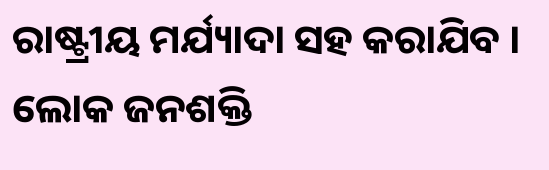ରାଷ୍ଟ୍ରୀୟ ମର୍ଯ୍ୟାଦା ସହ କରାଯିବ ।
ଲୋକ ଜନଶକ୍ତି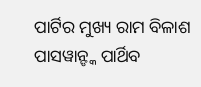ପାର୍ଟିର ମୁଖ୍ୟ ରାମ ବିଳାଶ ପାସୱାନ୍ଙ୍କ ପାର୍ଥିବ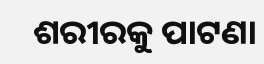ଶରୀରକୁ ପାଟଣା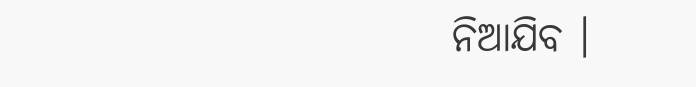ନିଆଯିବ ।